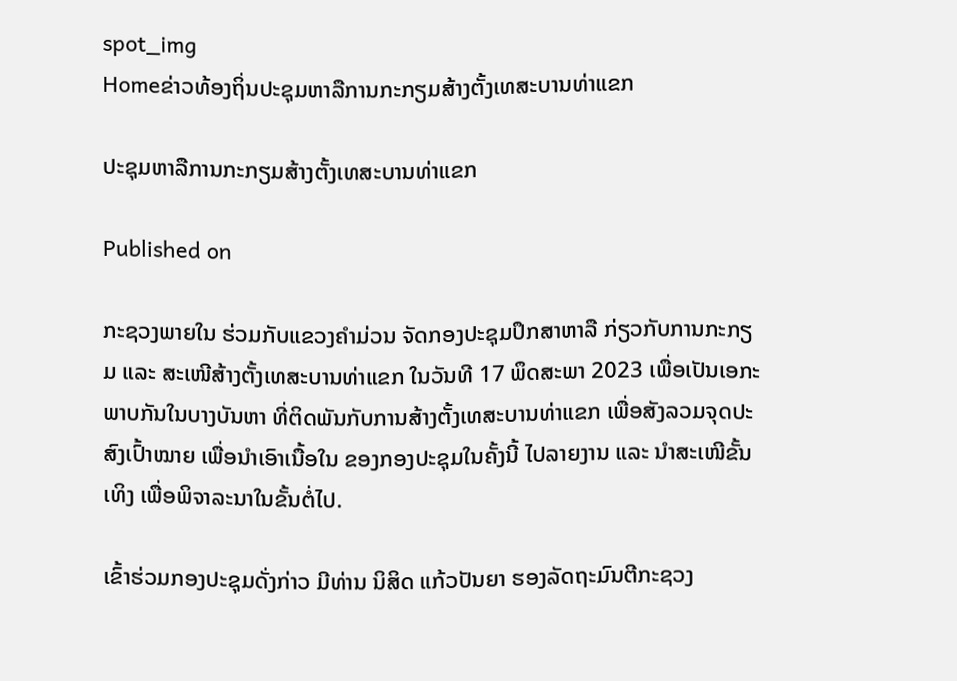spot_img
Homeຂ່າວທ້ອງຖິ່ນປະຊຸມຫາລືການກະກຽມສ້າງຕັ້ງເທສະບານທ່າແຂກ

ປະຊຸມຫາລືການກະກຽມສ້າງຕັ້ງເທສະບານທ່າແຂກ

Published on

ກະຊວງພາຍໃນ ຮ່ວມກັບແຂວງຄຳມ່ວນ ຈັດກອງປະຊຸມປຶກສາຫາລື ກ່ຽວກັບການກະກຽມ ແລະ ສະເໜີສ້າງຕັ້ງເທສະບານທ່າແຂກ ໃນວັນທີ 17 ພຶດສະພາ 2023 ເພື່ອເປັນເອກະພາບກັນໃນບາງບັນຫາ ທີ່ຕິດພັນກັບການສ້າງຕັ້ງເທສະບານທ່າແຂກ ເພື່ອສັງລວມຈຸດປະສົງເປົ້າໝາຍ ເພື່ອນໍາເອົາເນື້ອໃນ ຂອງກອງປະຊຸມໃນຄັ້ງນີ້ ໄປລາຍງານ ແລະ ນຳສະເໜີຂັ້ນເທິງ ເພື່ອພິຈາລະນາໃນຂັ້ນຕໍ່ໄປ.

ເຂົ້າຮ່ວມກອງປະຊຸມດັ່ງກ່າວ ມີທ່ານ ນິສິດ ແກ້ວປັນຍາ ຮອງລັດຖະມົນຕີກະຊວງ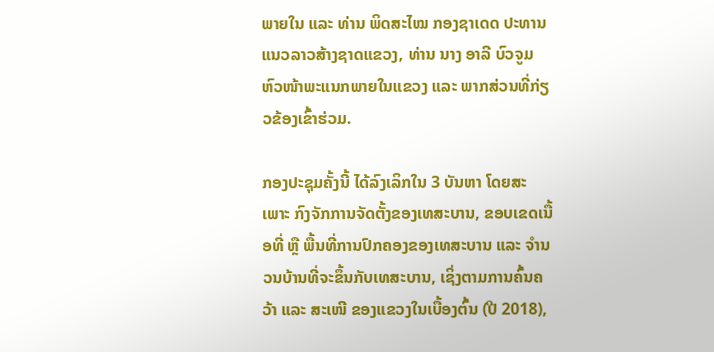ພາຍໃນ ແລະ ທ່ານ ພິດສະໄໝ ກອງຊາເດດ ປະທານແນວລາວສ້າງຊາດແຂວງ, ທ່ານ ນາງ ອາລີ ບົວຈູມ ຫົວໜ້າພະແນກພາຍໃນແຂວງ ແລະ ພາກສ່ວນທີ່ກ່ຽວຂ້ອງເຂົ້າຮ່ວມ.

ກອງປະຊຸມຄັ້ງນີ້ ໄດ້ລົງເລິກໃນ 3 ບັນຫາ ໂດຍສະເພາະ ກົງຈັກການຈັດຕັ້ງຂອງເທສະບານ, ຂອບເຂດເນື້ອທີ່ ຫຼື ພື້ນທີ່ການປົກຄອງຂອງເທສະບານ ແລະ ຈຳນວນບ້ານທີ່ຈະຂຶ້ນກັບເທສະບານ, ເຊິ່ງຕາມການຄົ້ນຄວ້າ ແລະ ສະເໜີ ຂອງແຂວງໃນເບື້ອງຕົ້ນ (ປີ 2018),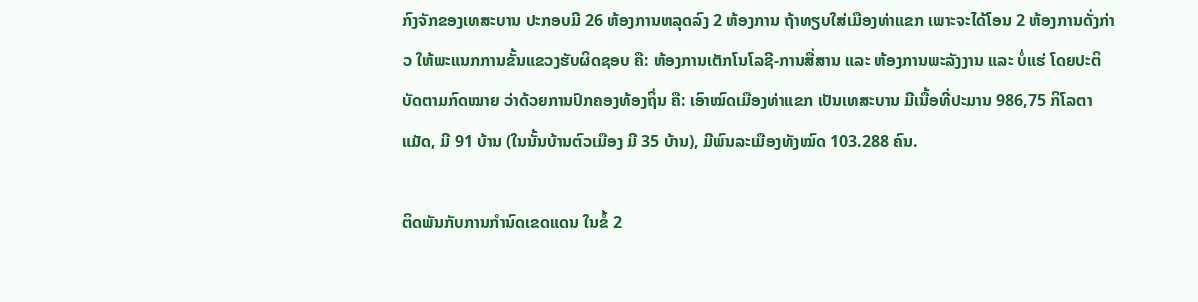ກົງຈັກຂອງເທສະບານ ປະກອບມີ 26 ຫ້ອງການຫລຸດລົງ 2 ຫ້ອງການ ຖ້າທຽບໃສ່ເມືອງທ່າແຂກ ເພາະຈະໄດ້ໂອນ 2 ຫ້ອງການດັ່ງກ່າວ ໃຫ້ພະແນກການຂັ້ນແຂວງຮັບຜິດຊອບ ຄື: ຫ້ອງການເຕັກໂນໂລຊີ-ການສື່ສານ ແລະ ຫ້ອງການພະລັງງານ ແລະ ບໍ່ແຮ່ ໂດຍປະຕິບັດຕາມກົດໝາຍ ວ່າດ້ວຍການປົກຄອງທ້ອງຖິ່ນ ຄື: ເອົາໝົດເມືອງທ່າແຂກ ເປັນເທສະບານ ມີເນື້ອທີ່ປະມານ 986,75 ກິໂລຕາແມັດ, ມີ 91 ບ້ານ (ໃນນັ້ນບ້ານຕົວເມືອງ ມີ 35 ບ້ານ), ມີພົນລະເມືອງທັງໝົດ 103.288 ຄົນ.

ຕິດພັນກັບການກຳນົດເຂດແດນ ໃນຂໍ້ 2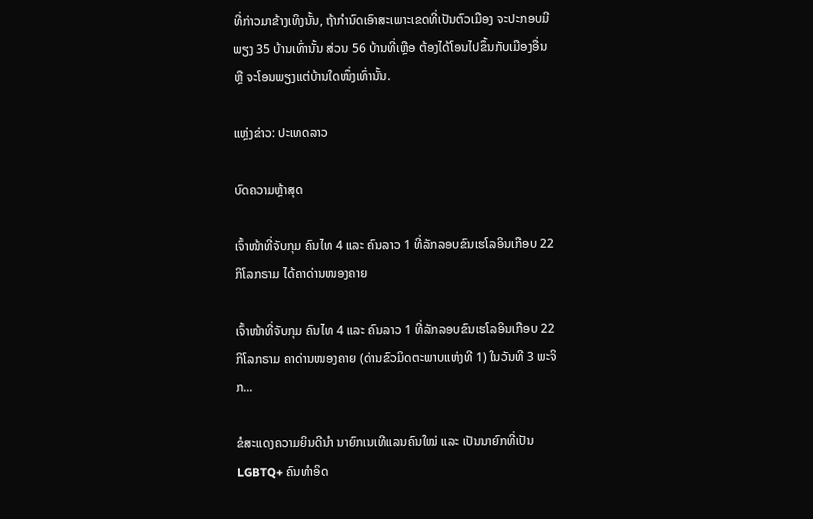ທີ່ກ່າວມາຂ້າງເທິງນັ້ນ, ຖ້າກຳນົດເອົາສະເພາະເຂດທີ່ເປັນຕົວເມືອງ ຈະປະກອບມີພຽງ 35 ບ້ານເທົ່ານັ້ນ ສ່ວນ 56 ບ້ານທີ່ເຫຼືອ ຕ້ອງໄດ້ໂອນໄປຂຶ້ນກັບເມືອງອື່ນ ຫຼື ຈະໂອນພຽງແຕ່ບ້ານໃດໜຶ່ງເທົ່ານັ້ນ.

ແຫຼ່ງຂ່າວ: ປະເທດລາວ

ບົດຄວາມຫຼ້າສຸດ

ເຈົ້າໜ້າທີ່ຈັບກຸມ ຄົນໄທ 4 ແລະ ຄົນລາວ 1 ທີ່ລັກລອບຂົນເຮໂລອິນເກືອບ 22 ກິໂລກຣາມ ໄດ້ຄາດ່ານໜອງຄາຍ

ເຈົ້າໜ້າທີ່ຈັບກຸມ ຄົນໄທ 4 ແລະ ຄົນລາວ 1 ທີ່ລັກລອບຂົນເຮໂລອິນເກືອບ 22 ກິໂລກຣາມ ຄາດ່ານໜອງຄາຍ (ດ່ານຂົວມິດຕະພາບແຫ່ງທີ 1) ໃນວັນທີ 3 ພະຈິກ...

ຂໍສະແດງຄວາມຍິນດີນຳ ນາຍົກເນເທີແລນຄົນໃໝ່ ແລະ ເປັນນາຍົກທີ່ເປັນ LGBTQ+ ຄົນທຳອິດ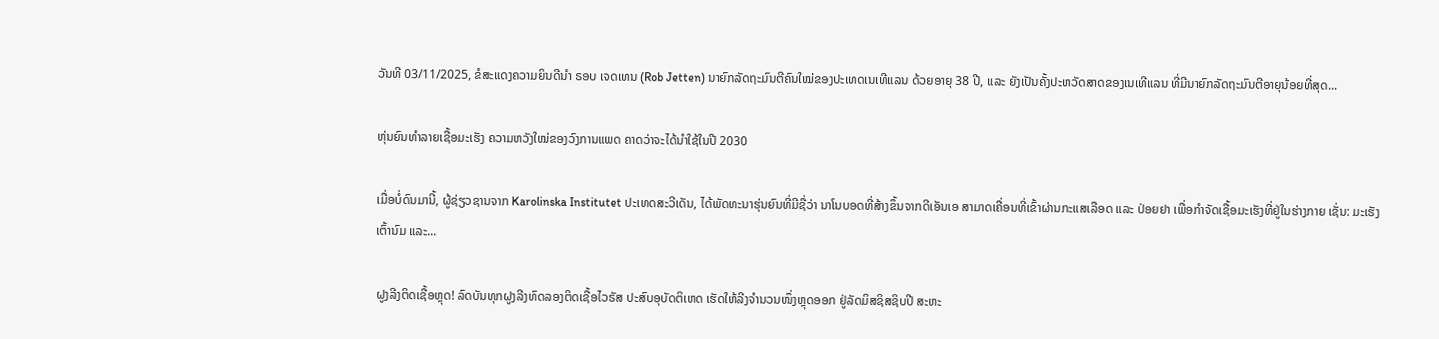ວັນທີ 03/11/2025, ຂໍສະແດງຄວາມຍິນດີນຳ ຣອບ ເຈດເທນ (Rob Jetten) ນາຍົກລັດຖະມົນຕີຄົນໃໝ່ຂອງປະເທດເນເທີແລນ ດ້ວຍອາຍຸ 38 ປີ, ແລະ ຍັງເປັນຄັ້ງປະຫວັດສາດຂອງເນເທີແລນ ທີ່ມີນາຍົກລັດຖະມົນຕີອາຍຸນ້ອຍທີ່ສຸດ...

ຫຸ່ນຍົນທຳລາຍເຊື້ອມະເຮັງ ຄວາມຫວັງໃໝ່ຂອງວົງການແພດ ຄາດວ່າຈະໄດ້ນໍາໃຊ້ໃນປີ 2030

ເມື່ອບໍ່ດົນມານີ້, ຜູ້ຊ່ຽວຊານຈາກ Karolinska Institutet ປະເທດສະວີເດັນ, ໄດ້ພັດທະນາຮຸ່ນຍົນທີ່ມີຊື່ວ່າ ນາໂນບອດທີ່ສ້າງຂຶ້ນຈາກດີເອັນເອ ສາມາດເຄື່ອນທີ່ເຂົ້າຜ່ານກະແສເລືອດ ແລະ ປ່ອຍຢາ ເພື່ອກຳຈັດເຊື້ອມະເຮັງທີ່ຢູ່ໃນຮ່າງກາຍ ເຊັ່ນ: ມະເຮັງເຕົ້ານົມ ແລະ...

ຝູງລີງຕິດເຊື້ອຫຼຸດ! ລົດບັນທຸກຝູງລີງທົດລອງຕິດເຊື້ອໄວຣັສ ປະສົບອຸບັດຕິເຫດ ເຮັດໃຫ້ລີງຈຳນວນໜຶ່ງຫຼຸດອອກ ຢູ່ລັດມິສຊິສຊິບປີ ສະຫະ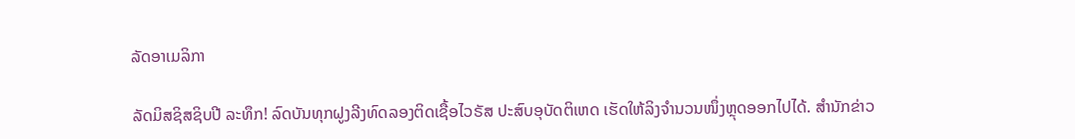ລັດອາເມລິກາ

ລັດມິສຊິສຊິບປີ ລະທຶກ! ລົດບັນທຸກຝູງລີງທົດລອງຕິດເຊື້ອໄວຣັສ ປະສົບອຸບັດຕິເຫດ ເຮັດໃຫ້ລິງຈຳນວນໜຶ່ງຫຼຸດອອກໄປໄດ້. ສຳນັກຂ່າວ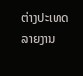ຕ່າງປະເທດລາຍງານ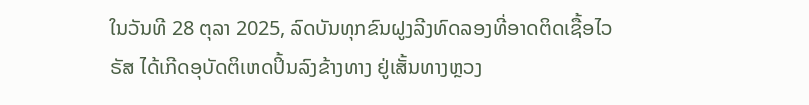ໃນວັນທີ 28 ຕຸລາ 2025, ລົດບັນທຸກຂົນຝູງລີງທົດລອງທີ່ອາດຕິດເຊື້ອໄວຣັສ ໄດ້ເກີດອຸບັດຕິເຫດປິ້ນລົງຂ້າງທາງ ຢູ່ເສັ້ນທາງຫຼວງ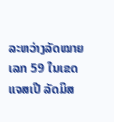ລະຫວ່າງລັດໝາຍເລກ 59 ໃນເຂດແຈສເປີ ລັດມິສ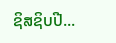ຊິສຊິບປີ...